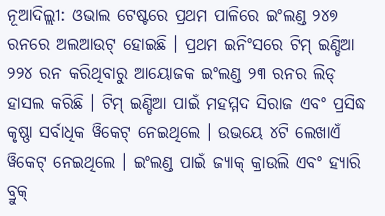ନୂଆଦିଲ୍ଲୀ: ଓଭାଲ ଟେଷ୍ଟରେ ପ୍ରଥମ ପାଳିରେ ଇଂଲଣ୍ଡ ୨୪୭ ରନରେ ଅଲଆଉଟ୍ ହୋଇଛି । ପ୍ରଥମ ଇନିଂସରେ ଟିମ୍ ଇଣ୍ଡିଆ ୨୨୪ ରନ କରିଥିବାରୁ ଆୟୋଜକ ଇଂଲଣ୍ଡ ୨୩ ରନର ଲିଡ୍ ହାସଲ କରିଛି । ଟିମ୍ ଇଣ୍ଡିଆ ପାଇଁ ମହମ୍ମଦ ସିରାଜ ଏବଂ ପ୍ରସିଦ୍ଧ କୃଷ୍ଣା ସର୍ବାଧିକ ୱିକେଟ୍ ନେଇଥିଲେ । ଉଭୟେ ୪ଟି ଲେଖାଏଁ ୱିକେଟ୍ ନେଇଥିଲେ । ଇଂଲଣ୍ଡ ପାଇଁ ଜ୍ୟାକ୍ କ୍ରାଉଲି ଏବଂ ହ୍ୟାରି ବ୍ରୁକ୍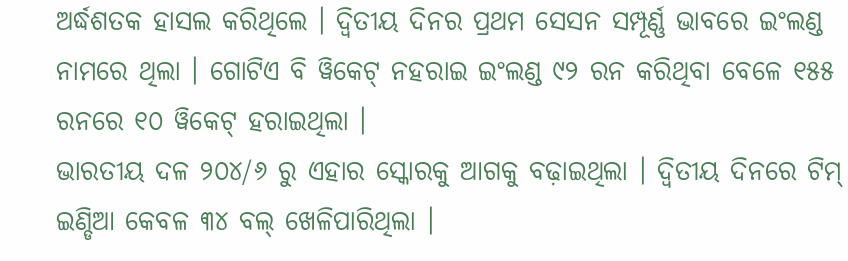ଅର୍ଦ୍ଧଶତକ ହାସଲ କରିଥିଲେ । ଦ୍ୱିତୀୟ ଦିନର ପ୍ରଥମ ସେସନ ସମ୍ପୂର୍ଣ୍ଣ ଭାବରେ ଇଂଲଣ୍ଡ ନାମରେ ଥିଲା । ଗୋଟିଏ ବି ୱିକେଟ୍ ନହରାଇ ଇଂଲଣ୍ଡ ୯୨ ରନ କରିଥିବା ବେଳେ ୧୫୫ ରନରେ ୧୦ ୱିକେଟ୍ ହରାଇଥିଲା ।
ଭାରତୀୟ ଦଳ ୨୦୪/୬ ରୁ ଏହାର ସ୍କୋରକୁ ଆଗକୁ ବଢ଼ାଇଥିଲା । ଦ୍ୱିତୀୟ ଦିନରେ ଟିମ୍ ଇଣ୍ଡିଆ କେବଳ ୩୪ ବଲ୍ ଖେଳିପାରିଥିଲା ।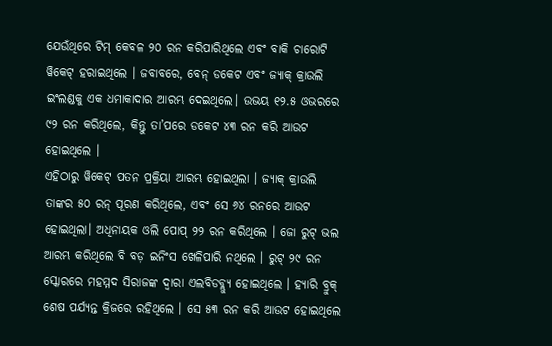ଯେଉଁଥିରେ ଟିମ୍ କେବଳ ୨୦ ରନ କରିପାରିଥିଲେ ଏବଂ ବାକି ଚାରୋଟି ୱିକେଟ୍ ହରାଇଥିଲେ । ଜବାବରେ, ବେନ୍ ଡକେଟ ଏବଂ ଜ୍ୟାକ୍ କ୍ରାଉଲି ଇଂଲଣ୍ଡକୁ ଏକ ଧମାକାଦାର ଆରମ୍ଭ ଦେଇଥିଲେ। ଉଭୟ ୧୨.୫ ଓଭରରେ ୯୨ ରନ କରିଥିଲେ, କିନ୍ତୁ ତା’ପରେ ଡକେଟ ୪୩ ରନ କରି ଆଉଟ ହୋଇଥିଲେ ।
ଏହିଠାରୁ ୱିକେଟ୍ ପତନ ପ୍ରକ୍ରିୟା ଆରମ୍ଭ ହୋଇଥିଲା । ଜ୍ୟାକ୍ କ୍ରାଉଲି ତାଙ୍କର ୫୦ ରନ୍ ପୂରଣ କରିଥିଲେ, ଏବଂ ସେ ୬୪ ରନରେ ଆଉଟ ହୋଇଥିଲା। ଅଧିନାୟକ ଓଲି ପୋପ୍ ୨୨ ରନ କରିଥିଲେ । ଜୋ ରୁଟ୍ ଭଲ ଆରମ୍ଭ କରିଥିଲେ ବି ବଡ଼ ଇନିଂସ ଖେଳିପାରି ନଥିଲେ । ରୁଟ୍ ୨୯ ରନ ସ୍କୋରରେ ମହମ୍ମଦ ସିରାଜଙ୍କ ଦ୍ୱାରା ଏଲବିଡବ୍ଲ୍ୟୁ ହୋଇଥିଲେ । ହ୍ୟାରି ବ୍ରୁକ୍ ଶେଷ ପର୍ଯ୍ୟନ୍ତ କ୍ରିଜରେ ରହିଥିଲେ । ସେ ୫୩ ରନ କରି ଆଉଟ ହୋଇଥିଲେ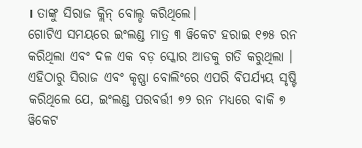। ତାଙ୍କୁ ସିରାଜ କ୍ଲିନ୍ ବୋଲ୍ଡ କରିଥିଲେ।
ଗୋଟିଏ ସମୟରେ ଇଂଲଣ୍ଡ ମାତ୍ର ୩ ୱିକେଟ ହରାଇ ୧୭୫ ରନ କରିଥିଲା ଏବଂ ଦଳ ଏକ ବଡ଼ ସ୍କୋର ଆଡକୁ ଗତି କରୁଥିଲା । ଏହିଠାରୁ ସିରାଜ ଏବଂ କୃଷ୍ଣା ବୋଲିଂରେ ଏପରି ବିପର୍ଯ୍ୟୟ ସୃଷ୍ଟି କରିଥିଲେ ଯେ, ଇଂଲଣ୍ଡ ପରବର୍ତ୍ତୀ ୭୨ ରନ ମଧ୍ୟରେ ବାକି ୭ ୱିକେଟ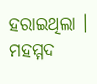ହରାଇଥିଲା । ମହମ୍ମଦ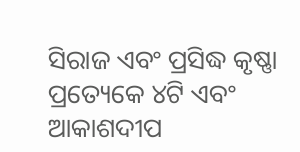ସିରାଜ ଏବଂ ପ୍ରସିଦ୍ଧ କୃଷ୍ଣା ପ୍ରତ୍ୟେକେ ୪ଟି ଏବଂ ଆକାଶଦୀପ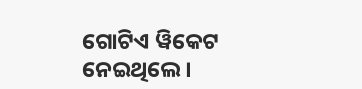ଗୋଟିଏ ୱିକେଟ ନେଇଥିଲେ ।